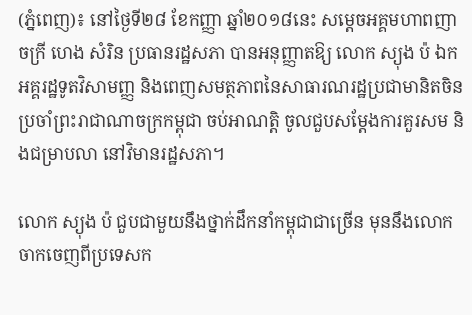(ភ្នំពេញ)៖ នៅថ្ងៃទី២៨ ខែកញ្ញា ឆ្នាំ២០១៨នេះ សម្ដេចអគ្គមហាពញាចក្រី ហេង សំរិន ប្រធានរដ្ឋសភា បានអនុញ្ញាតឱ្យ លោក ស្យុង ប៉ ឯកអគ្គរដ្ឋទូតវិសាមញ្ញ និងពេញសមត្ថភាពនៃសាធារណរដ្ឋប្រជាមានិតចិន ប្រចាំព្រះរាជាណាចក្រកម្ពុជា ចប់អាណត្តិ ចូលជួបសម្តែងការគួរសម និងជម្រាបលា នៅវិមានរដ្ឋសភា។

លោក ស្យុង ប៉ ជួបជាមួយនឹងថ្នាក់ដឹកនាំកម្ពុជាជាច្រើន មុននឹងលោកចាកចេញពីប្រទេសក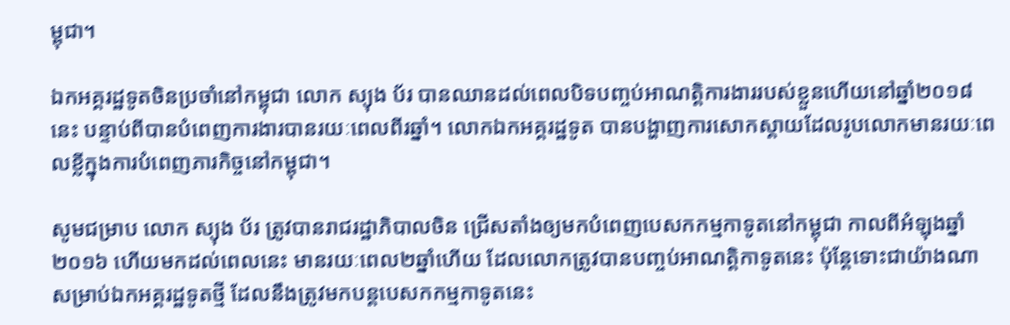ម្ពុជា។

ឯកអគ្គរដ្ឋទូតចិនប្រចាំនៅកម្ពុជា លោក ស្យុង ប័រ បានឈានដល់ពេលបិទបញ្ចប់អាណត្តិការងាររបស់ខ្លួនហើយនៅឆ្នាំ២០១៨នេះ បន្ទាប់ពីបានបំពេញការងារបានរយៈពេលពីរឆ្នាំ។ លោកឯកអគ្គរដ្ឋទូត បានបង្ហាញការសោកស្តាយដែលរូបលោកមានរយៈពេលខ្លីក្នុងការបំពេញភារកិច្ចនៅកម្ពុជា។

សូមជម្រាប លោក ស្យុង ប័រ ត្រូវបានរាជរដ្ឋាភិបាលចិន ជ្រើសតាំងឲ្យមកបំពេញបេសកកម្មកាទូតនៅកម្ពុជា កាលពីអំឡុងឆ្នាំ២០១៦ ហើយមកដល់ពេលនេះ មានរយៈពេល២ឆ្នាំហើយ ដែលលោកត្រូវបានបញ្ចប់អាណត្តិកាទូតនេះ ប៉ុន្ដែទោះជាយ៉ាងណា សម្រាប់ឯកអគ្គរដ្ឋទូតថ្មី ដែលនឹងត្រូវមកបន្ដបេសកកម្មកាទូតនេះ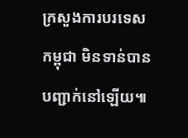ក្រសួងការបរទេសកម្ពុជា មិនទាន់បានបញ្ជាក់នៅឡើយ៕